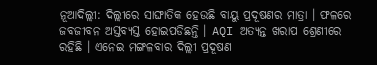ନୂଆଦିଲ୍ଲୀ: ଦିଲ୍ଲୀରେ ସାଙ୍ଘାତିକ ହେଉଛି ବାୟୁ ପ୍ରଦୂଷଣର ମାତ୍ରା । ଫଳରେ ଜବଜୀବନ ଅସ୍ତବ୍ୟସ୍ତ ହୋଇପଡିଛନ୍ତି । AQI ଅତ୍ୟନ୍ତ ଖରାପ ଶ୍ରେଣୀରେ ରହିଛି । ଏନେଇ ମଙ୍ଗଳବାର ଦିଲ୍ଲୀ ପ୍ରଦୂଷଣ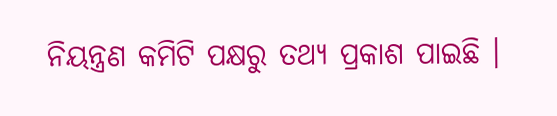ନିୟନ୍ତ୍ରଣ କମିଟି ପକ୍ଷରୁ ତଥ୍ୟ ପ୍ରକାଶ ପାଇଛି ।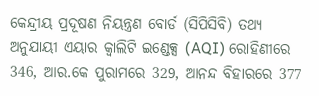କେନ୍ଦ୍ରୀୟ ପ୍ରଦୂଷଣ ନିୟନ୍ତ୍ରଣ ବୋର୍ଡ (ସିପିସିବି) ତଥ୍ୟ ଅନୁଯାୟୀ ଏୟାର କ୍ବାଲିଟି ଇଣ୍ଡେକ୍ସ (AQI) ରୋହିଣୀରେ 346, ଆର.କେ ପୁରାମରେ 329, ଆନନ୍ଦ ବିହାରରେ 377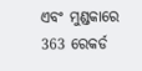ଏବଂ ମୁଣ୍ଡକାରେ 363 ରେକର୍ଡ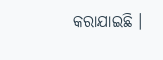କରାଯାଇଛି ।